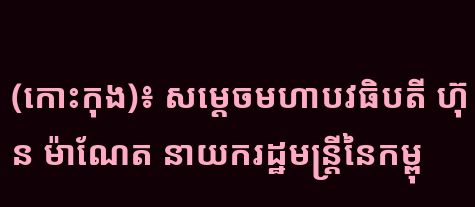(កោះកុង)៖ សម្ដេចមហាបវធិបតី ហ៊ុន ម៉ាណែត នាយករដ្ឋមន្ត្រីនៃកម្ពុ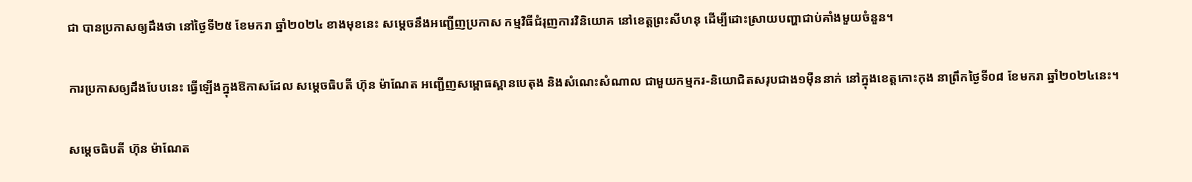ជា បានប្រកាសឲ្យដឹងថា នៅថ្ងៃទី២៥ ខែមករា ឆ្នាំ២០២៤ ខាងមុខនេះ សម្តេចនឹងអញ្ជើញប្រកាស កម្មវិធីជំរុញការវិនិយោគ នៅខេត្តព្រះសីហនុ ដើម្បីដោះស្រាយបញ្ហាជាប់គាំងមួយចំនួន។

ការប្រកាសឲ្យដឹងបែបនេះ ធ្វើឡើងក្នុងឱកាសដែល សម្តេចធិបតី ហ៊ុន ម៉ាណែត អញ្ជើញសម្ពោធស្ពានបេតុង និងសំណេះសំណាល ជាមួយកម្មករ-និយោជិតសរុបជាង១ម៉ឺននាក់ នៅក្នុងខេត្តកោះកុង នាព្រឹកថ្ងៃទី០៨ ខែមករា ឆ្នាំ២០២៤នេះ។

សម្តេចធិបតី ហ៊ុន ម៉ាណែត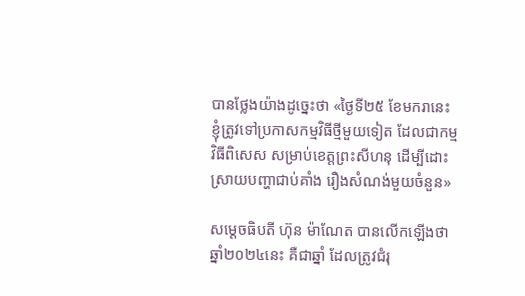បានថ្លែងយ៉ាងដូច្នេះថា «ថ្ងៃទី២៥ ខែមករានេះ ខ្ញុំត្រូវទៅប្រកាសកម្មវិធីថ្មីមួយទៀត ដែលជាកម្មវិធីពិសេស សម្រាប់ខេត្ដព្រះសីហនុ ដើម្បីដោះស្រាយបញ្ហាជាប់គាំង រឿងសំណង់មួយចំនួន»

សម្តេចធិបតី ហ៊ុន ម៉ាណែត បានលើកឡើងថា ឆ្នាំ២០២៤នេះ គឺជាឆ្នាំ ដែលត្រូវជំរុ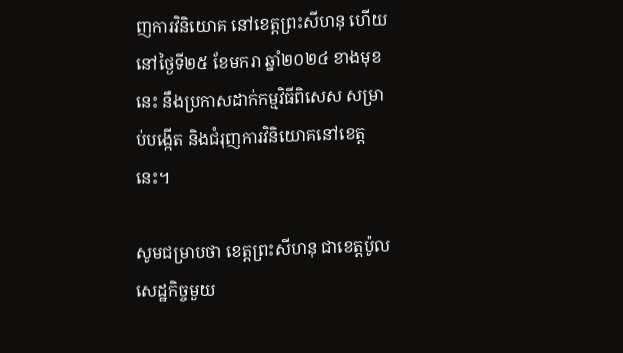ញការវិនិយោគ នៅខេត្ដព្រះសីហនុ ហើយនៅថ្ងៃទី២៥ ខែមករា ឆ្នាំ២០២៤ ខាងមុខនេះ នឹងប្រកាសដាក់កម្មវិធីពិសេស សម្រាប់បង្កើត និងជំរុញការវិនិយោគនៅខេត្ដនេះ។

សូមជម្រាបថា ខេត្តព្រះសីហនុ ជាខេត្តប៉ូលសេដ្ឋកិច្ចមួយ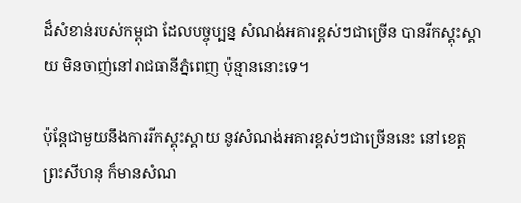ដ៏សំខាន់របស់កម្ពុជា ដែលបច្ចុប្បន្ន សំណង់អគារខ្ពស់ៗជាច្រើន បានរីកស្គុះស្គាយ មិនចាញ់នៅរាជធានីភ្នំពេញ ប៉ុន្មាននោះទេ។

ប៉ុន្ដែជាមួយនឹងការរីកស្គុះស្គាយ នូវសំណង់អគារខ្ពស់ៗជាច្រើននេះ នៅខេត្តព្រះសីហនុ ក៏មានសំណ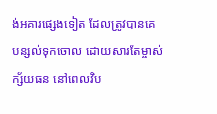ង់អគារផ្សេងទៀត ដែលត្រូវបានគេបន្សល់ទុកចោល ដោយសារតែម្ចាស់ក្ស័យធន នៅពេលវិប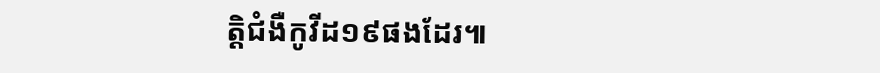ត្តិជំងឺកូវីដ១៩ផងដែរ៕